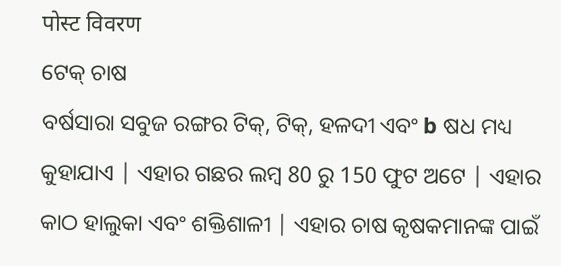पोस्ट विवरण
ଟେକ୍ ଚାଷ
ବର୍ଷସାରା ସବୁଜ ରଙ୍ଗର ଟିକ୍, ଟିକ୍, ହଳଦୀ ଏବଂ b ଷଧ ମଧ୍ୟ କୁହାଯାଏ | ଏହାର ଗଛର ଲମ୍ବ 80 ରୁ 150 ଫୁଟ ଅଟେ | ଏହାର କାଠ ହାଲୁକା ଏବଂ ଶକ୍ତିଶାଳୀ | ଏହାର ଚାଷ କୃଷକମାନଙ୍କ ପାଇଁ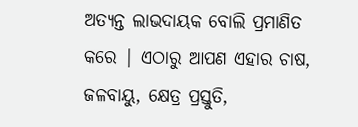ଅତ୍ୟନ୍ତ ଲାଭଦାୟକ ବୋଲି ପ୍ରମାଣିତ କରେ | ଏଠାରୁ ଆପଣ ଏହାର ଚାଷ, ଜଳବାୟୁ, କ୍ଷେତ୍ର ପ୍ରସ୍ତୁତି,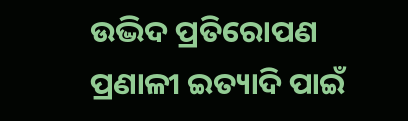ଉଦ୍ଭିଦ ପ୍ରତିରୋପଣ ପ୍ରଣାଳୀ ଇତ୍ୟାଦି ପାଇଁ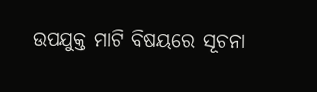ଉପଯୁକ୍ତ ମାଟି ବିଷୟରେ ସୂଚନା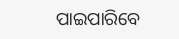ପାଇପାରିବେ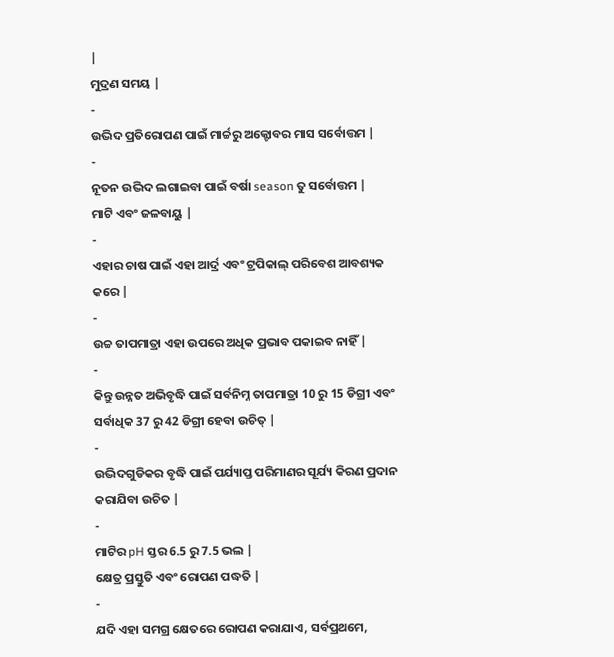|
ମୁଦ୍ରଣ ସମୟ |
-
ଉଦ୍ଭିଦ ପ୍ରତିରୋପଣ ପାଇଁ ମାର୍ଚ୍ଚରୁ ଅକ୍ଟୋବର ମାସ ସର୍ବୋତ୍ତମ |
-
ନୂତନ ଉଦ୍ଭିଦ ଲଗାଇବା ପାଇଁ ବର୍ଷା season ତୁ ସର୍ବୋତ୍ତମ |
ମାଟି ଏବଂ ଜଳବାୟୁ |
-
ଏହାର ଚାଷ ପାଇଁ ଏହା ଆର୍ଦ୍ର ଏବଂ ଟ୍ରପିକାଲ୍ ପରିବେଶ ଆବଶ୍ୟକ କରେ |
-
ଉଚ୍ଚ ତାପମାତ୍ରା ଏହା ଉପରେ ଅଧିକ ପ୍ରଭାବ ପକାଇବ ନାହିଁ |
-
କିନ୍ତୁ ଉନ୍ନତ ଅଭିବୃଦ୍ଧି ପାଇଁ ସର୍ବନିମ୍ନ ତାପମାତ୍ରା 10 ରୁ 15 ଡିଗ୍ରୀ ଏବଂ ସର୍ବାଧିକ 37 ରୁ 42 ଡିଗ୍ରୀ ହେବା ଉଚିତ୍ |
-
ଉଦ୍ଭିଦଗୁଡିକର ବୃଦ୍ଧି ପାଇଁ ପର୍ଯ୍ୟାପ୍ତ ପରିମାଣର ସୂର୍ଯ୍ୟ କିରଣ ପ୍ରଦାନ କରାଯିବା ଉଚିତ |
-
ମାଟିର pH ସ୍ତର 6.5 ରୁ 7.5 ଭଲ |
କ୍ଷେତ୍ର ପ୍ରସ୍ତୁତି ଏବଂ ରୋପଣ ପଦ୍ଧତି |
-
ଯଦି ଏହା ସମଗ୍ର କ୍ଷେତରେ ରୋପଣ କରାଯାଏ, ସର୍ବପ୍ରଥମେ,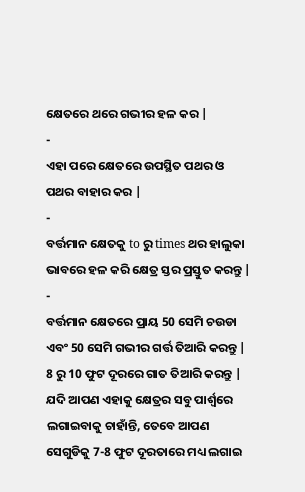କ୍ଷେତରେ ଥରେ ଗଭୀର ହଳ କର |
-
ଏହା ପରେ କ୍ଷେତରେ ଉପସ୍ଥିତ ପଥର ଓ ପଥର ବାହାର କର |
-
ବର୍ତ୍ତମାନ କ୍ଷେତକୁ to ରୁ times ଥର ହାଲୁକା ଭାବରେ ହଳ କରି କ୍ଷେତ୍ର ସ୍ତର ପ୍ରସ୍ତୁତ କରନ୍ତୁ |
-
ବର୍ତ୍ତମାନ କ୍ଷେତରେ ପ୍ରାୟ 50 ସେମି ଚଉଡା ଏବଂ 50 ସେମି ଗଭୀର ଗର୍ତ୍ତ ତିଆରି କରନ୍ତୁ | 8 ରୁ 10 ଫୁଟ ଦୂରରେ ଗାତ ତିଆରି କରନ୍ତୁ | ଯଦି ଆପଣ ଏହାକୁ କ୍ଷେତ୍ରର ସବୁ ପାର୍ଶ୍ୱରେ ଲଗାଇବାକୁ ଚାହାଁନ୍ତି, ତେବେ ଆପଣ ସେଗୁଡିକୁ 7-8 ଫୁଟ ଦୂରତାରେ ମଧ୍ୟ ଲଗାଇ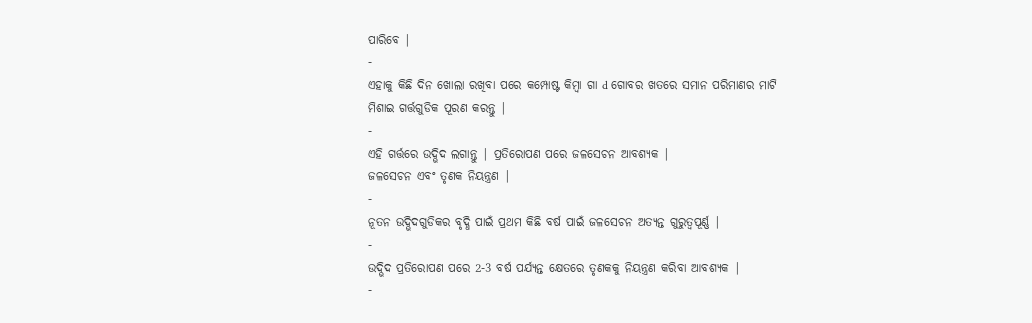ପାରିବେ |
-
ଏହାକୁ କିଛି ଦିନ ଖୋଲା ରଖିବା ପରେ କମ୍ପୋଷ୍ଟ କିମ୍ବା ଗା d ଗୋବର ଖତରେ ସମାନ ପରିମାଣର ମାଟି ମିଶାଇ ଗର୍ତ୍ତଗୁଡିକ ପୂରଣ କରନ୍ତୁ |
-
ଏହି ଗର୍ତ୍ତରେ ଉଦ୍ଭିଦ ଲଗାନ୍ତୁ | ପ୍ରତିରୋପଣ ପରେ ଜଳସେଚନ ଆବଶ୍ୟକ |
ଜଳସେଚନ ଏବଂ ତୃଣକ ନିୟନ୍ତ୍ରଣ |
-
ନୂତନ ଉଦ୍ଭିଦଗୁଡିକର ବୃଦ୍ଧି ପାଇଁ ପ୍ରଥମ କିଛି ବର୍ଷ ପାଇଁ ଜଳସେଚନ ଅତ୍ୟନ୍ତ ଗୁରୁତ୍ୱପୂର୍ଣ୍ଣ |
-
ଉଦ୍ଭିଦ ପ୍ରତିରୋପଣ ପରେ 2-3 ବର୍ଷ ପର୍ଯ୍ୟନ୍ତ କ୍ଷେତରେ ତୃଣକକୁ ନିୟନ୍ତ୍ରଣ କରିବା ଆବଶ୍ୟକ |
-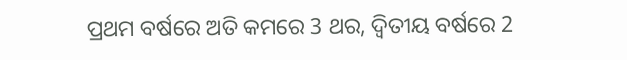ପ୍ରଥମ ବର୍ଷରେ ଅତି କମରେ 3 ଥର, ଦ୍ୱିତୀୟ ବର୍ଷରେ 2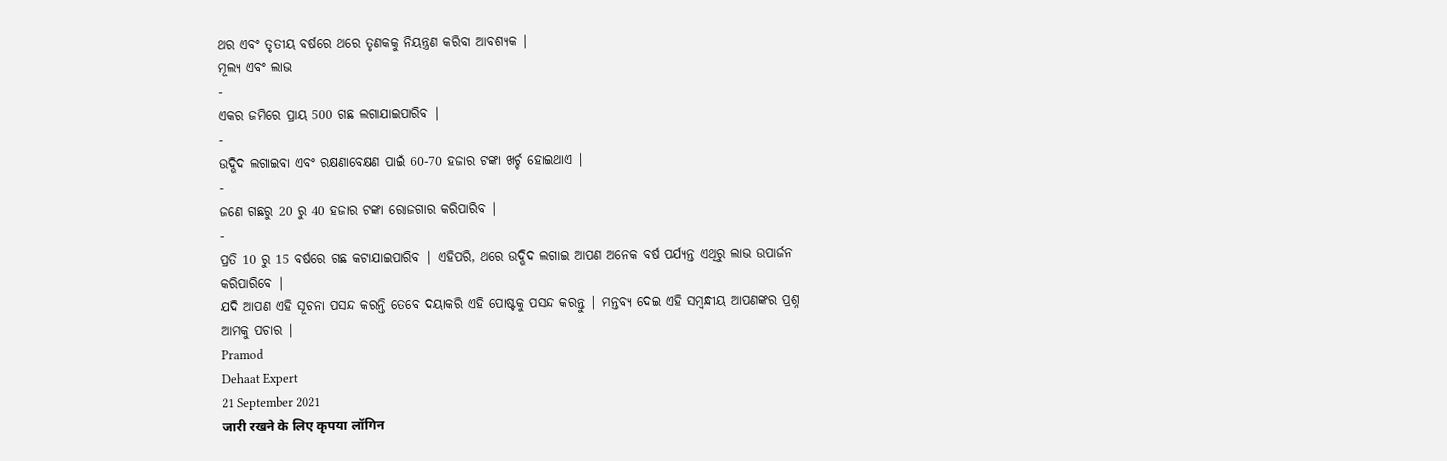ଥର ଏବଂ ତୃତୀୟ ବର୍ଷରେ ଥରେ ତୃଣକକୁ ନିୟନ୍ତ୍ରଣ କରିବା ଆବଶ୍ୟକ |
ମୂଲ୍ୟ ଏବଂ ଲାଭ
-
ଏକର ଜମିରେ ପ୍ରାୟ 500 ଗଛ ଲଗାଯାଇପାରିବ |
-
ଉଦ୍ଭିଦ ଲଗାଇବା ଏବଂ ରକ୍ଷଣାବେକ୍ଷଣ ପାଇଁ 60-70 ହଜାର ଟଙ୍କା ଖର୍ଚ୍ଚ ହୋଇଥାଏ |
-
ଜଣେ ଗଛରୁ 20 ରୁ 40 ହଜାର ଟଙ୍କା ରୋଜଗାର କରିପାରିବ |
-
ପ୍ରତି 10 ରୁ 15 ବର୍ଷରେ ଗଛ କଟାଯାଇପାରିବ | ଏହିପରି, ଥରେ ଉଦ୍ଭିଦ ଲଗାଇ ଆପଣ ଅନେକ ବର୍ଷ ପର୍ଯ୍ୟନ୍ତ ଏଥିରୁ ଲାଭ ଉପାର୍ଜନ କରିପାରିବେ |
ଯଦି ଆପଣ ଏହି ସୂଚନା ପସନ୍ଦ କରନ୍ତି ତେବେ ଦୟାକରି ଏହି ପୋଷ୍ଟକୁ ପସନ୍ଦ କରନ୍ତୁ | ମନ୍ତବ୍ୟ ଦେଇ ଏହି ସମ୍ବନ୍ଧୀୟ ଆପଣଙ୍କର ପ୍ରଶ୍ନ ଆମକୁ ପଚାର |
Pramod
Dehaat Expert
21 September 2021
जारी रखने के लिए कृपया लॉगिन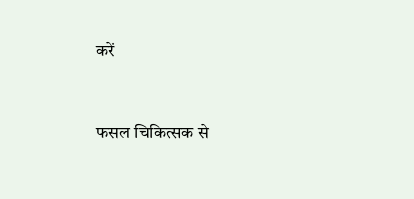करें


फसल चिकित्सक से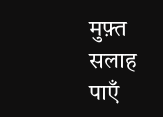मुफ़्त सलाह पाएँ